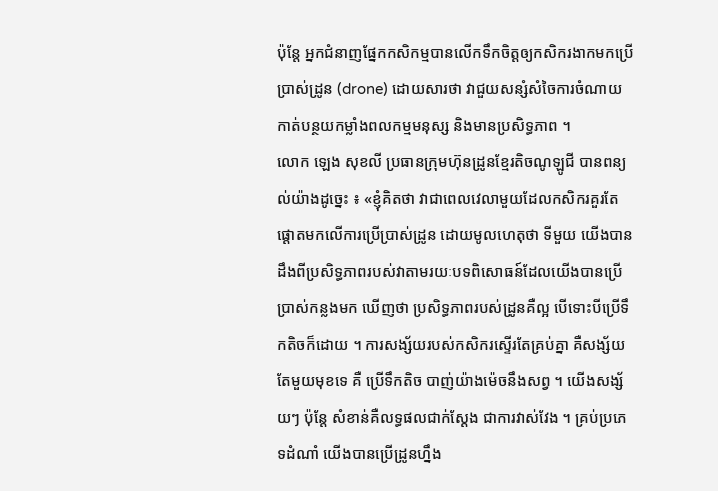ប៉ុន្តែ អ្នកជំនាញផ្នែកកសិកម្មបានលើកទឹកចិត្តឲ្យកសិករងាកមកប្រើប្រាស់ដ្រូន (drone) ដោយសារថា វាជួយសន្សំសំចៃការចំណាយ កាត់បន្ថយកម្លាំងពលកម្មមនុស្ស និងមានប្រសិទ្ធភាព ។
លោក ឡេង សុខលី ប្រធានក្រុមហ៊ុនដ្រូនខ្មែរតិចណូឡូជី បានពន្យល់យ៉ាងដូច្នេះ ៖ «ខ្ញុំគិតថា វាជាពេលវេលាមួយដែលកសិករគួរតែផ្ដោតមកលើការប្រើប្រាស់ដ្រូន ដោយមូលហេតុថា ទីមួយ យើងបានដឹងពីប្រសិទ្ធភាពរបស់វាតាមរយៈបទពិសោធន៍ដែលយើងបានប្រើប្រាស់កន្លងមក ឃើញថា ប្រសិទ្ធភាពរបស់ដ្រូនគឺល្អ បើទោះបីប្រើទឹកតិចក៏ដោយ ។ ការសង្ស័យរបស់កសិករស្ទើរតែគ្រប់គ្នា គឺសង្ស័យតែមួយមុខទេ គឺ ប្រើទឹកតិច បាញ់យ៉ាងម៉េចនឹងសព្វ ។ យើងសង្ស័យៗ ប៉ុន្តែ សំខាន់គឺលទ្ធផលជាក់ស្ដែង ជាការវាស់វែង ។ គ្រប់ប្រភេទដំណាំ យើងបានប្រើដ្រូនហ្នឹង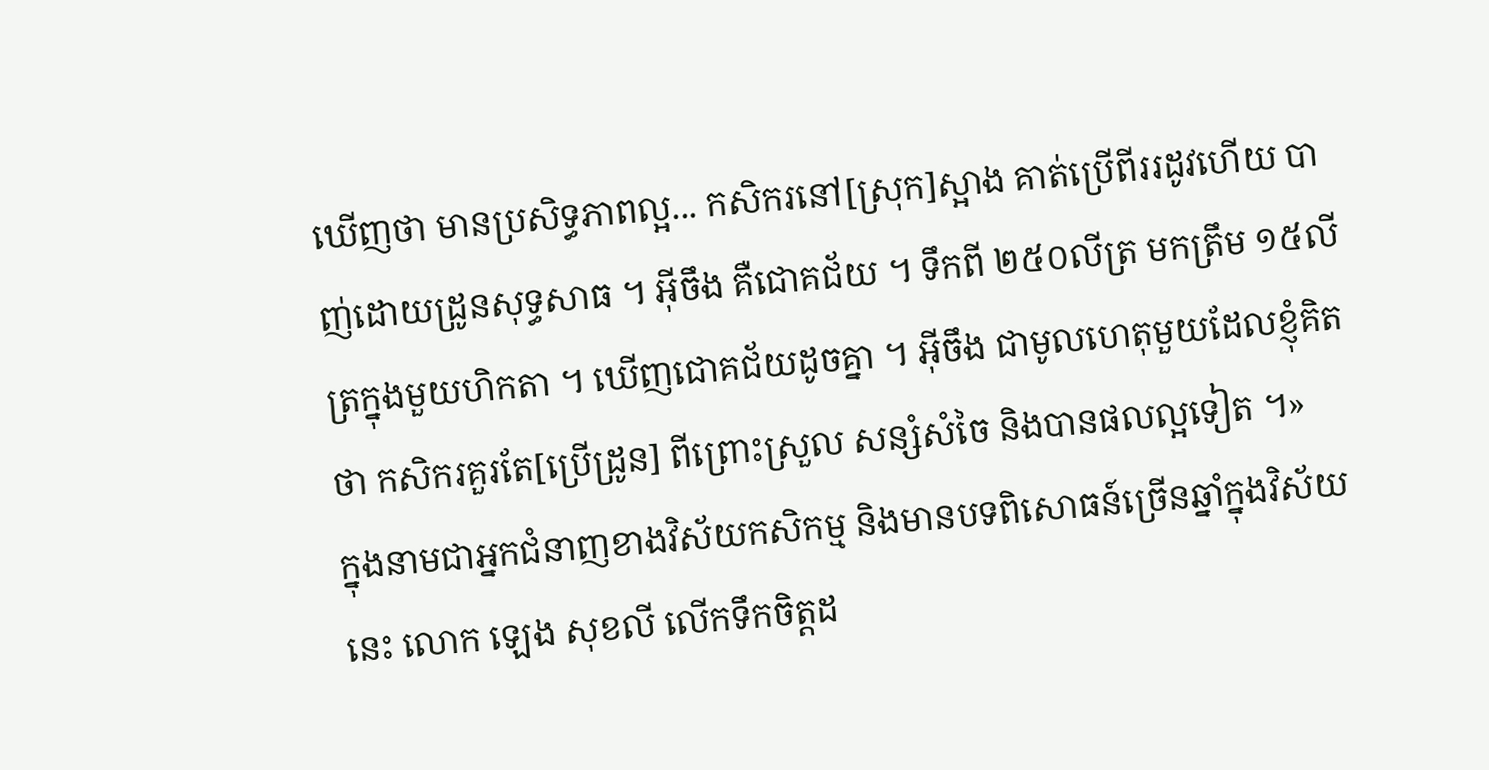ឃើញថា មានប្រសិទ្ធភាពល្អ... កសិករនៅ[ស្រុក]ស្អាង គាត់ប្រើពីររដូវហើយ បាញ់ដោយដ្រូនសុទ្ធសាធ ។ អ៊ីចឹង គឺជោគជ័យ ។ ទឹកពី ២៥០លីត្រ មកត្រឹម ១៥លីត្រក្នុងមួយហិកតា ។ ឃើញជោគជ័យដូចគ្នា ។ អ៊ីចឹង ជាមូលហេតុមួយដែលខ្ញុំគិតថា កសិករគួរតែ[ប្រើដ្រូន] ពីព្រោះស្រួល សន្សំសំចៃ និងបានផលល្អទៀត ។»
ក្នុងនាមជាអ្នកជំនាញខាងវិស័យកសិកម្ម និងមានបទពិសោធន៍ច្រើនឆ្នាំក្នុងវិស័យនេះ លោក ឡេង សុខលី លើកទឹកចិត្តដ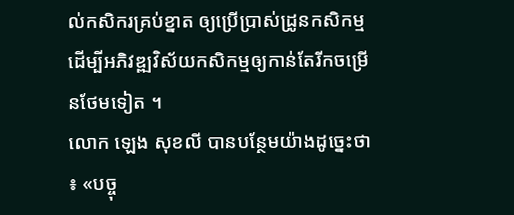ល់កសិករគ្រប់ខ្នាត ឲ្យប្រើប្រាស់ដ្រូនកសិកម្ម ដើម្បីអភិវឌ្ឍវិស័យកសិកម្មឲ្យកាន់តែរីកចម្រើនថែមទៀត ។
លោក ឡេង សុខលី បានបន្ថែមយ៉ាងដូច្នេះថា ៖ «បច្ចុ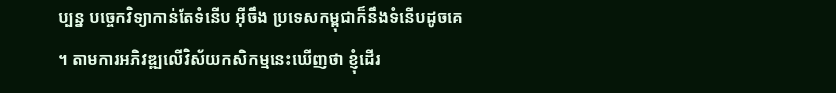ប្បន្ន បច្ចេកវិទ្យាកាន់តែទំនើប អ៊ីចឹង ប្រទេសកម្ពុជាក៏នឹងទំនើបដូចគេ ។ តាមការអភិវឌ្ឍលើវិស័យកសិកម្មនេះឃើញថា ខ្ញុំដើរ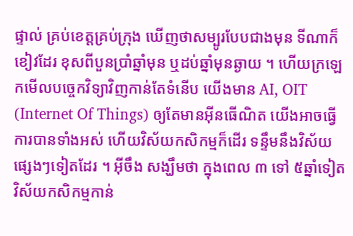ផ្ទាល់ គ្រប់ខេត្តគ្រប់ក្រុង ឃើញថាសម្បូរបែបជាងមុន ទីណាក៏ខៀវដែរ ខុសពីបួនប្រាំឆ្នាំមុន ឬដប់ឆ្នាំមុនឆ្ងាយ ។ ហើយក្រឡេកមើលបច្ចេកវិទ្យាវិញកាន់តែទំនើប យើងមាន AI, OIT (Internet Of Things) ឲ្យតែមានអ៊ីនធើណិត យើងអាចធ្វើការបានទាំងអស់ ហើយវិស័យកសិកម្មក៏ដើរ ទន្ទឹមនឹងវិស័យផ្សេងៗទៀតដែរ ។ អ៊ីចឹង សង្ឃឹមថា ក្នុងពេល ៣ ទៅ ៥ឆ្នាំទៀត វិស័យកសិកម្មកាន់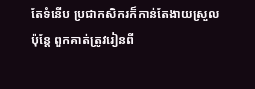តែទំនើប ប្រជាកសិករក៏កាន់តែងាយស្រួល ប៉ុន្តែ ពួកគាត់ត្រូវរៀនពី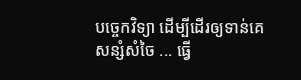បច្ចេកវិទ្យា ដើម្បីដើរឲ្យទាន់គេ សន្សំសំចៃ ... ធ្វើ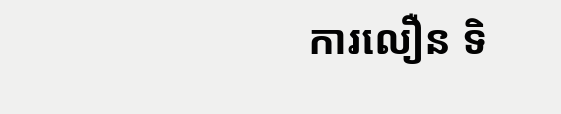ការលឿន ទិ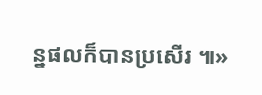ន្នផលក៏បានប្រសើរ ៕»